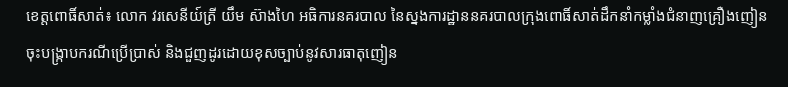ខេត្តពោធិ៍សាត់៖ លោក វរសេនីយ៍ត្រី យឹម ស៊ាងហៃ អធិការនគរបាល នៃស្នងការដ្ឋាននគរបាលក្រុងពោធិ៍សាត់ដឹកនាំកម្លាំងជំនាញគ្រឿងញៀន ចុះបង្រ្កាបករណីប្រើប្រាស់ និងជួញដូរដោយខុសច្បាប់នូវសារធាតុញៀន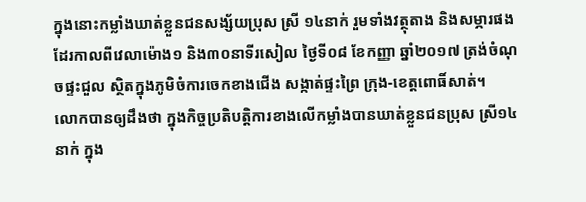ក្នុងនោះកម្លាំងឃាត់ខ្លួនជនសង្ស័យប្រុស ស្រី ១៤នាក់ រួមទាំងវត្ថុតាង និងសម្ភារផងដែរកាលពីវេលាម៉ោង១ និង៣០នាទីរសៀល ថ្ងៃទី០៨ ខែកញ្ញា ឆ្នាំ២០១៧ ត្រង់ចំណុចផ្ទះជួល ស្ថិតក្នុងភូមិចំការចេកខាងជើង សង្កាត់ផ្ទះព្រៃ ក្រុង-ខេត្តពោធិ៍សាត់។
លោកបានឲ្យដឹងថា ក្នុងកិច្ចប្រតិបត្តិការខាងលើកម្លាំងបានឃាត់ខ្លួនជនប្រុស ស្រី១៤នាក់ ក្នុង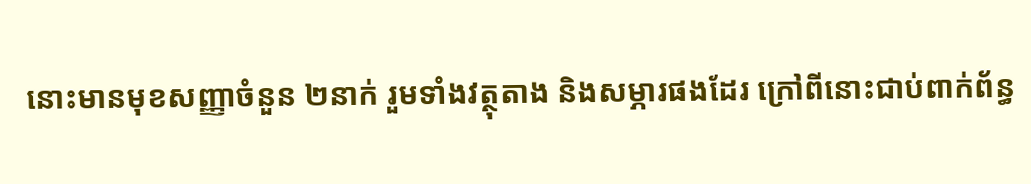នោះមានមុខសញ្ញាចំនួន ២នាក់ រួមទាំងវត្ថុតាង និងសម្ភារផងដែរ ក្រៅពីនោះជាប់ពាក់ព័ន្ធ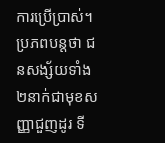ការប្រើប្រាស់។
ប្រភពបន្តថា ជនសង្ស័យទាំង ២នាក់ជាមុខសញ្ញាជួញដូរ ទី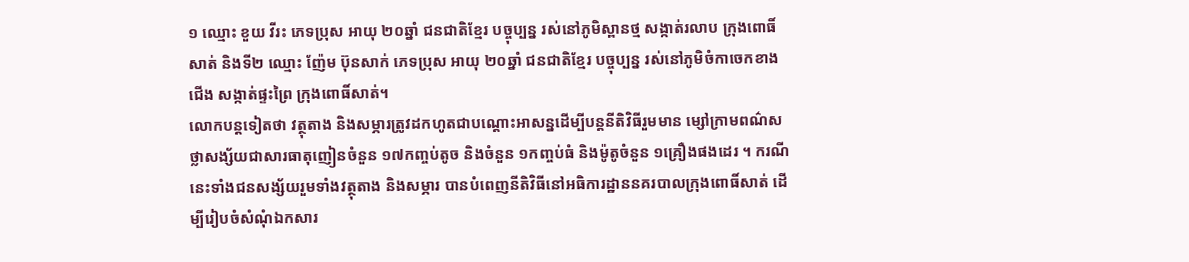១ ឈ្មោះ ខួយ វីរះ ភេទប្រុស អាយុ ២០ឆ្នាំ ជនជាតិខ្មែរ បច្ចុប្បន្ន រស់នៅភូមិស្ពានថ្ម សង្កាត់រលាប ក្រុងពោធិ៍សាត់ និងទី២ ឈ្មោះ ញ៉ែម ប៊ុនសាក់ ភេទប្រុស អាយុ ២០ឆ្នាំ ជនជាតិខ្មែរ បច្ចុប្បន្ន រស់នៅភូមិចំកាចេកខាងជើង សង្កាត់ផ្ទះព្រៃ ក្រុងពោធិ៍សាត់។
លោកបន្តទៀតថា វត្ថុតាង និងសម្ភារត្រូវដកហូតជាបណ្ដោះអាសន្នដើម្បីបន្តនីតិវិធីរួមមាន ម្សៅក្រាមពណ៌សថ្លាសង្ស័យជាសារធាតុញៀនចំនួន ១៧កញ្ចប់តូច និងចំនួន ១កញ្ចប់ធំ និងម៉ូតូចំនួន ១គ្រឿងផងដេរ ។ ករណីនេះទាំងជនសង្ស័យរួមទាំងវត្ថុតាង និងសម្ភារ បានបំពេញនីតិវិធីនៅអធិការដ្ឋាននគរបាលក្រុងពោធិ៍សាត់ ដើម្បីរៀបចំសំណុំឯកសារ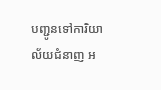បញ្ជូនទៅការិយាល័យជំនាញ អ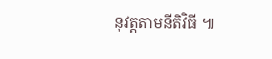នុវត្តតាមនីតិវិធី ៕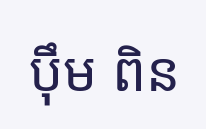ប៉ឹម ពិន